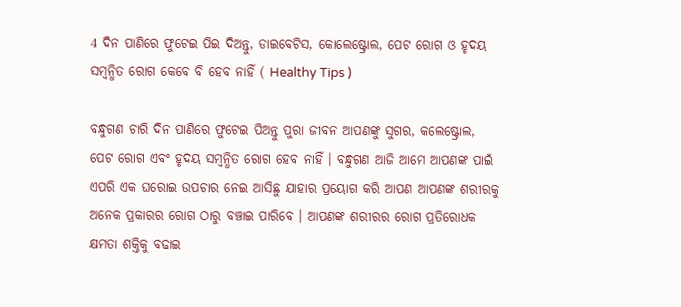4 ଦିନ ପାଣିରେ ଫୁଟେଇ ପିଇ ଦିଅନ୍ତୁ, ଡାଇବେଟିସ, କୋଲେଷ୍ଟ୍ରୋଲ, ପେଟ ରୋଗ ଓ ହୃଦୟ ସମ୍ବନ୍ଧିତ ରୋଗ କେବେ ବି ହେବ ନାହିଁ ( Healthy Tips )

ବନ୍ଧୁଗଣ ଚାରି ଦିନ ପାଣିରେ ଫୁଟେଇ ପିଅନ୍ତୁ ପୁରା ଜୀବନ ଆପଣଙ୍କୁ ସୁଗର, କଲେଷ୍ଟ୍ରୋଲ, ପେଟ ରୋଗ ଏବଂ ହୃଦୟ ସମ୍ବନ୍ଧିତ ରୋଗ ହେବ ନାହିଁ । ବନ୍ଧୁଗଣ ଆଜି ଆମେ ଆପଣଙ୍କ ପାଇଁ ଏପରି ଏକ ଘରୋଇ ଉପଚାର ନେଇ ଆସିଛୁ ଯାହାର ପ୍ରୟୋଗ କରି ଆପଣ ଆପଣଙ୍କ ଶରୀରକୁ ଅନେକ ପ୍ରକାରର ରୋଗ ଠାରୁ ବଞ୍ଚାଇ ପାରିବେ । ଆପଣଙ୍କ ଶରୀରର ରୋଗ ପ୍ରତିରୋଧକ କ୍ଷମତା ଶକ୍ତିକୁ ବଢାଇ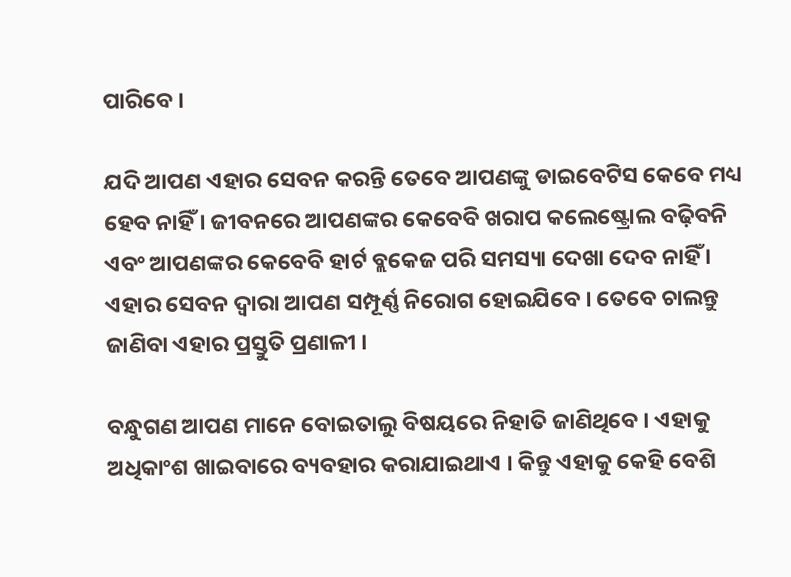ପାରିବେ ।

ଯଦି ଆପଣ ଏହାର ସେବନ କରନ୍ତି ତେବେ ଆପଣଙ୍କୁ ଡାଇବେଟିସ କେବେ ମଧ୍ୟ ହେବ ନାହିଁ । ଜୀବନରେ ଆପଣଙ୍କର କେବେବି ଖରାପ କଲେଷ୍ଟ୍ରୋଲ ବଢ଼ିବନି ଏବଂ ଆପଣଙ୍କର କେବେବି ହାର୍ଟ ବ୍ଲକେଜ ପରି ସମସ୍ୟା ଦେଖା ଦେବ ନାହିଁ । ଏହାର ସେବନ ଦ୍ୱାରା ଆପଣ ସମ୍ପୂର୍ଣ୍ଣ ନିରୋଗ ହୋଇଯିବେ । ତେବେ ଚାଲନ୍ତୁ ଜାଣିବା ଏହାର ପ୍ରସ୍ତୁତି ପ୍ରଣାଳୀ ।

ବନ୍ଧୁଗଣ ଆପଣ ମାନେ ବୋଇତାଲୁ ବିଷୟରେ ନିହାତି ଜାଣିଥିବେ । ଏହାକୁ ଅଧିକାଂଶ ଖାଇବାରେ ବ୍ୟବହାର କରାଯାଇଥାଏ । କିନ୍ତୁ ଏହାକୁ କେହି ବେଶି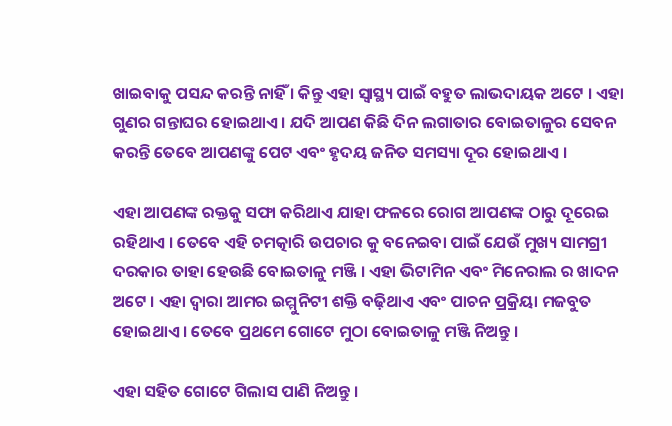ଖାଇବାକୁ ପସନ୍ଦ କରନ୍ତି ନାହିଁ । କିନ୍ତୁ ଏହା ସ୍ବାସ୍ଥ୍ୟ ପାଇଁ ବହୁତ ଲାଭଦାୟକ ଅଟେ । ଏହା ଗୁଣର ଗନ୍ତାଘର ହୋଇଥାଏ । ଯଦି ଆପଣ କିଛି ଦିନ ଲଗାତାର ବୋଇତାଳୁର ସେବନ କରନ୍ତି ତେବେ ଆପଣଙ୍କୁ ପେଟ ଏବଂ ହୃଦୟ ଜନିତ ସମସ୍ୟା ଦୂର ହୋଇଥାଏ ।

ଏହା ଆପଣଙ୍କ ରକ୍ତକୁ ସଫା କରିଥାଏ ଯାହା ଫଳରେ ରୋଗ ଆପଣଙ୍କ ଠାରୁ ଦୂରେଇ ରହିଥାଏ । ତେବେ ଏହି ଚମତ୍କାରି ଉପଚାର କୁ ବନେଇବା ପାଇଁ ଯେଉଁ ମୁଖ୍ୟ ସାମଗ୍ରୀ ଦରକାର ତାହା ହେଉଛି ବୋଇତାଳୁ ମଞ୍ଜି । ଏହା ଭିଟାମିନ ଏବଂ ମିନେରାଲ ର ଖାଦନ ଅଟେ । ଏହା ଦ୍ବାରା ଆମର ଇମ୍ମୁନିଟୀ ଶକ୍ତି ବଢ଼ିଥାଏ ଏବଂ ପାଚନ ପ୍ରକ୍ରିୟା ମଜବୁତ ହୋଇଥାଏ । ତେବେ ପ୍ରଥମେ ଗୋଟେ ମୁଠା ବୋଇତାଳୁ ମଞ୍ଜି ନିଅନ୍ତୁ ।

ଏହା ସହିତ ଗୋଟେ ଗିଲାସ ପାଣି ନିଅନ୍ତୁ ।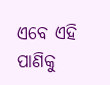ଏବେ ଏହି ପାଣିକୁ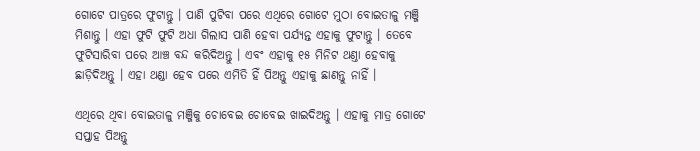ଗୋଟେ ପାତ୍ରରେ ଫୁଟାନ୍ତୁ । ପାଣି ପୁଟିବା ପରେ ଏଥିରେ ଗୋଟେ ମୁଠା ବୋଇତାଳୁ ମଞ୍ଜି ମିଶାନ୍ତୁ । ଏହା ଫୁଟି ଫୁଟି ଅଧା ଗିଲାସ ପାଣି ହେବା ପର୍ଯ୍ୟନ୍ତ ଏହାକୁ ଫୁଟାନ୍ତୁ । ତେବେ ଫୁଟିସାରିବା ପରେ ଆଞ୍ଚ ବନ୍ଦ କରିଦିଅନ୍ତୁ । ଏବଂ ଏହାକୁ ୧୫ ମିନିଟ ଥଣ୍ତା ହେବାକୁ ଛାଡ଼ିଦିଅନ୍ତୁ । ଏହା ଥଣ୍ଡା ହେବ ପରେ ଏମିତି ହିଁ ପିଅନ୍ତୁ ଏହାକୁ ଛାଣନ୍ତୁ ନାହିଁ ।

ଏଥିରେ ଥିବା ବୋଇତାଳୁ ମଞ୍ଜିକୁ ଚୋବେଇ ଚୋବେଇ ଖାଇଦିଅନ୍ତୁ । ଏହାକୁ ମାତ୍ର ଗୋଟେ ସପ୍ତାହ ପିଅନ୍ତୁ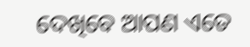ଦେଖିବେ ଆପଣ ଏତେ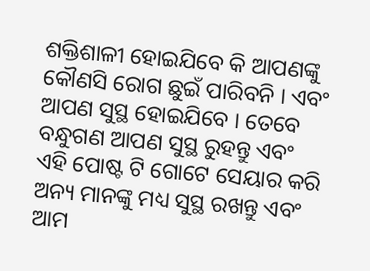ଶକ୍ତିଶାଳୀ ହୋଇଯିବେ କି ଆପଣଙ୍କୁ କୌଣସି ରୋଗ ଛୁଇଁ ପାରିବନି । ଏବଂ ଆପଣ ସୁସ୍ଥ ହୋଇଯିବେ । ତେବେ ବନ୍ଧୁଗଣ ଆପଣ ସୁସ୍ଥ ରୁହନ୍ତୁ ଏବଂ ଏହି ପୋଷ୍ଟ ଟି ଗୋଟେ ସେୟାର କରି ଅନ୍ୟ ମାନଙ୍କୁ ମଧ୍ୟ ସୁସ୍ଥ ରଖନ୍ତୁ ଏବଂ ଆମ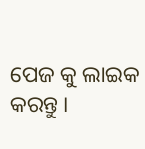ପେଜ କୁ ଲାଇକ କରନ୍ତୁ ।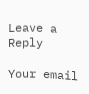Leave a Reply

Your email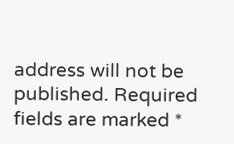address will not be published. Required fields are marked *